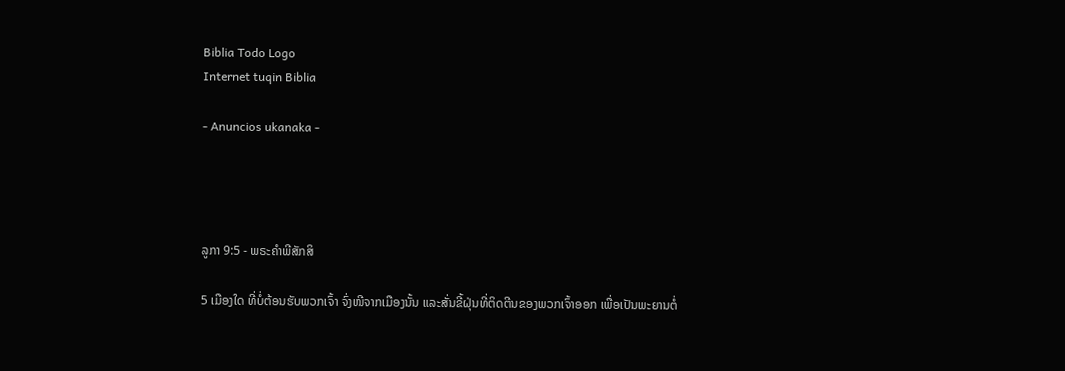Biblia Todo Logo
Internet tuqin Biblia

- Anuncios ukanaka -




ລູກາ 9:5 - ພຣະຄຳພີສັກສິ

5 ເມືອງໃດ ທີ່ບໍ່ຕ້ອນຮັບພວກເຈົ້າ ຈົ່ງໜີຈາກເມືອງນັ້ນ ແລະສັ່ນຂີ້ຝຸ່ນທີ່ຕິດຕີນຂອງພວກເຈົ້າອອກ ເພື່ອເປັນພະຍານຕໍ່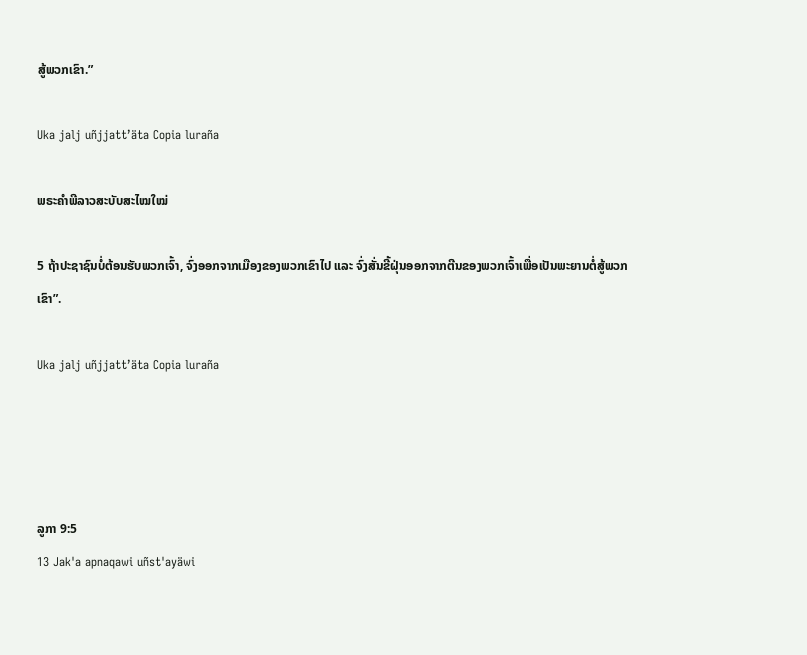ສູ້ພວກເຂົາ.”

Uka jalj uñjjattʼäta Copia luraña

ພຣະຄຳພີລາວສະບັບສະໄໝໃໝ່

5 ຖ້າປະຊາຊົນບໍ່ຕ້ອນຮັບພວກເຈົ້າ, ຈົ່ງອອກຈາກເມືອງຂອງພວກເຂົາໄປ ແລະ ຈົ່ງສັ່ນຂີ້ຝຸ່ນອອກຈາກຕີນຂອງພວກເຈົ້າເພື່ອເປັນພະຍານຕໍ່ສູ້ພວກເຂົາ”.

Uka jalj uñjjattʼäta Copia luraña




ລູກາ 9:5
13 Jak'a apnaqawi uñst'ayäwi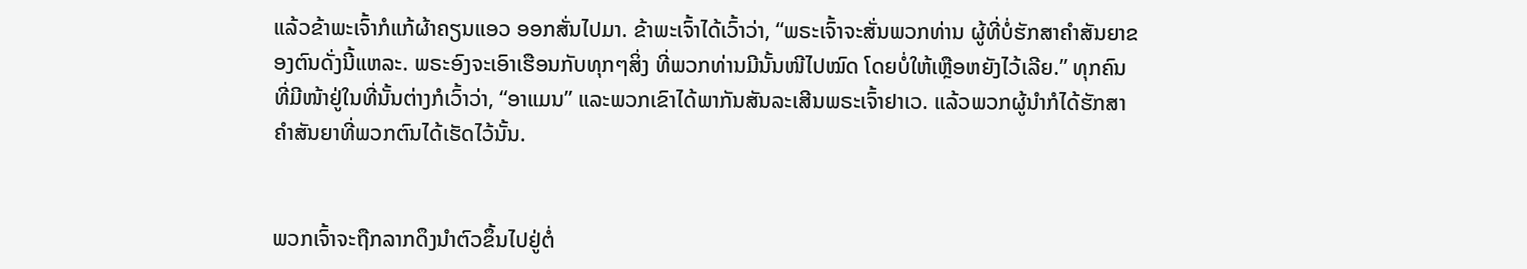ແລ້ວຂ້າພະເຈົ້າກໍແກ້ຜ້າຄຽນແອວ ອອກສັ່ນໄປມາ. ຂ້າພະເຈົ້າໄດ້ເວົ້າວ່າ, “ພຣະເຈົ້າຈະສັ່ນພວກທ່ານ ຜູ້ທີ່ບໍ່ຮັກສາຄຳສັນຍາຂອງຕົນດັ່ງນີ້ແຫລະ. ພຣະອົງຈະເອົາເຮືອນກັບທຸກໆສິ່ງ ທີ່ພວກທ່ານມີນັ້ນໜີໄປໝົດ ໂດຍບໍ່ໃຫ້ເຫຼືອຫຍັງໄວ້ເລີຍ.” ທຸກຄົນທີ່ມີໜ້າຢູ່ໃນທີ່ນັ້ນຕ່າງກໍເວົ້າວ່າ, “ອາແມນ” ແລະພວກເຂົາໄດ້ພາກັນສັນລະເສີນພຣະເຈົ້າຢາເວ. ແລ້ວພວກຜູ້ນຳກໍໄດ້ຮັກສາຄຳສັນຍາທີ່ພວກຕົນໄດ້ເຮັດໄວ້ນັ້ນ.


ພວກເຈົ້າຈະຖືກລາກດຶງນຳຕົວຂຶ້ນໄປຢູ່ຕໍ່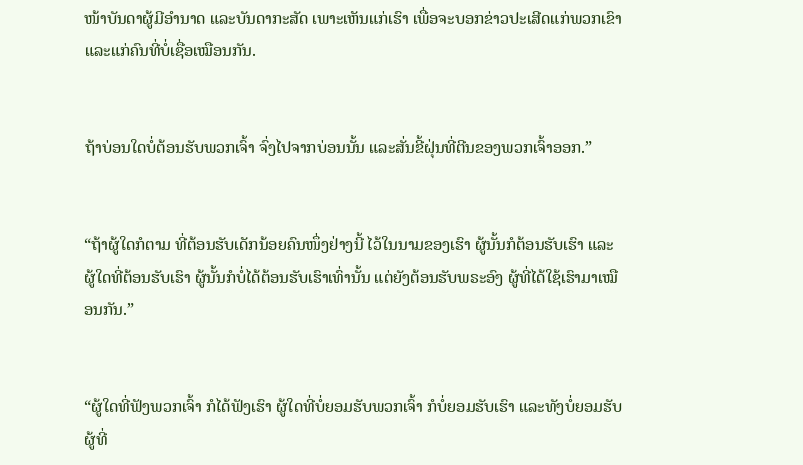ໜ້າບັນດາຜູ້ມີອຳນາດ ແລະບັນດາກະສັດ ເພາະເຫັນແກ່ເຮົາ ເພື່ອຈະບອກຂ່າວປະເສີດແກ່ພວກເຂົາ ແລະແກ່ຄົນທີ່ບໍ່ເຊື່ອເໝືອນກັນ.


ຖ້າບ່ອນໃດບໍ່ຕ້ອນຮັບພວກເຈົ້າ ຈົ່ງໄປຈາກບ່ອນນັ້ນ ແລະສັ່ນຂີ້ຝຸ່ນທີ່ຕີນຂອງພວກເຈົ້າອອກ.”


“ຖ້າຜູ້ໃດກໍຕາມ ທີ່ຕ້ອນຮັບເດັກນ້ອຍຄົນໜຶ່ງຢ່າງນີ້ ໄວ້ໃນນາມຂອງເຮົາ ຜູ້ນັ້ນກໍຕ້ອນຮັບເຮົາ ແລະຜູ້ໃດທີ່ຕ້ອນຮັບເຮົາ ຜູ້ນັ້ນກໍບໍ່ໄດ້ຕ້ອນຮັບເຮົາເທົ່ານັ້ນ ແຕ່ຍັງຕ້ອນຮັບພຣະອົງ ຜູ້ທີ່ໄດ້ໃຊ້ເຮົາມາເໝືອນກັນ.”


“ຜູ້ໃດທີ່ຟັງພວກເຈົ້າ ກໍໄດ້ຟັງເຮົາ ຜູ້ໃດທີ່ບໍ່ຍອມຮັບພວກເຈົ້າ ກໍບໍ່ຍອມຮັບເຮົາ ແລະທັງບໍ່ຍອມຮັບຜູ້ທີ່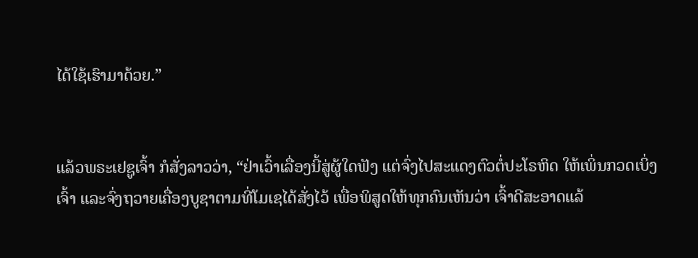ໄດ້ໃຊ້ເຮົາມາດ້ວຍ.”


ແລ້ວພຣະເຢຊູເຈົ້າ ກໍສັ່ງລາວວ່າ, “ຢ່າເວົ້າເລື່ອງນີ້ສູ່ຜູ້ໃດຟັງ ແຕ່ຈົ່ງໄປສະແດງຕົວຕໍ່ປະໂຣຫິດ ໃຫ້ເພິ່ນກວດເບິ່ງເຈົ້າ ແລະຈົ່ງຖວາຍເຄື່ອງບູຊາຕາມທີ່ໂມເຊໄດ້ສັ່ງໄວ້ ເພື່ອພິສູດໃຫ້ທຸກຄົນເຫັນວ່າ ເຈົ້າດີສະອາດແລ້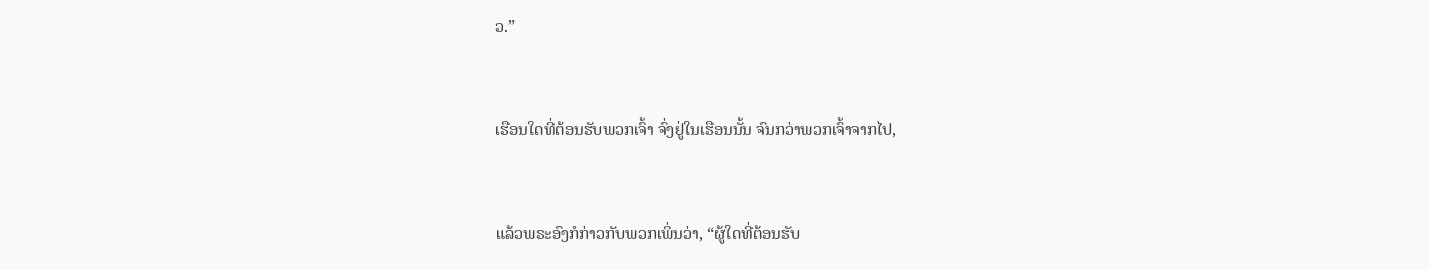ວ.”


ເຮືອນໃດທີ່ຕ້ອນຮັບພວກເຈົ້າ ຈົ່ງຢູ່ໃນເຮືອນນັ້ນ ຈົນກວ່າພວກເຈົ້າຈາກໄປ,


ແລ້ວພຣະອົງກໍກ່າວກັບພວກເພິ່ນວ່າ, “ຜູ້ໃດທີ່ຕ້ອນຮັບ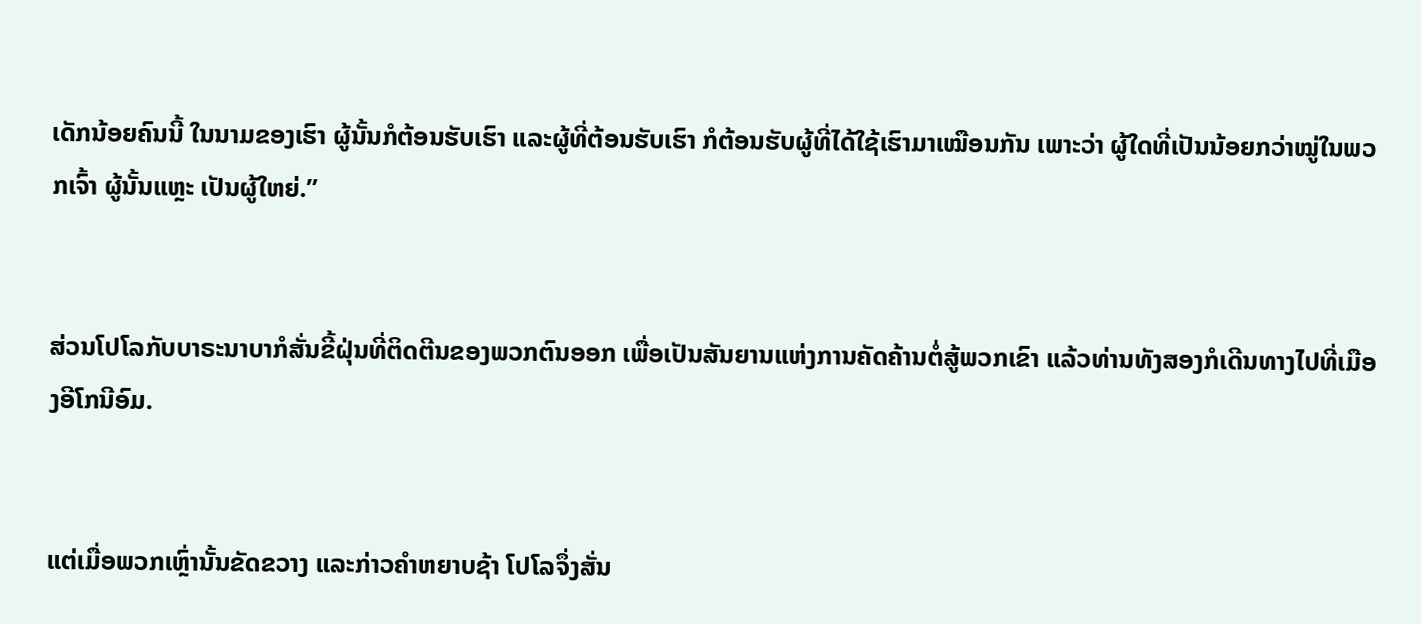ເດັກນ້ອຍຄົນນີ້ ໃນນາມຂອງເຮົາ ຜູ້ນັ້ນກໍຕ້ອນຮັບເຮົາ ແລະຜູ້ທີ່ຕ້ອນຮັບເຮົາ ກໍຕ້ອນຮັບຜູ້ທີ່ໄດ້ໃຊ້ເຮົາມາເໝືອນກັນ ເພາະວ່າ ຜູ້ໃດທີ່ເປັນນ້ອຍກວ່າໝູ່ໃນພວກເຈົ້າ ຜູ້ນັ້ນແຫຼະ ເປັນຜູ້ໃຫຍ່.”


ສ່ວນໂປໂລກັບບາຣະນາບາກໍສັ່ນຂີ້ຝຸ່ນທີ່ຕິດຕີນຂອງພວກຕົນອອກ ເພື່ອເປັນສັນຍານແຫ່ງການຄັດຄ້ານຕໍ່ສູ້ພວກເຂົາ ແລ້ວທ່ານທັງສອງກໍເດີນທາງໄປທີ່ເມືອງອີໂກນີອົມ.


ແຕ່ເມື່ອພວກເຫຼົ່ານັ້ນຂັດຂວາງ ແລະກ່າວຄຳຫຍາບຊ້າ ໂປໂລຈຶ່ງສັ່ນ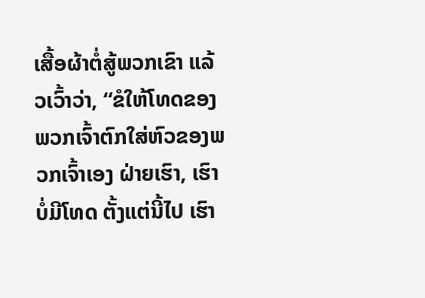ເສື້ອຜ້າຕໍ່ສູ້ພວກເຂົາ ແລ້ວເວົ້າວ່າ, “ຂໍໃຫ້ໂທດຂອງພວກເຈົ້າຕົກໃສ່ຫົວຂອງພວກເຈົ້າເອງ ຝ່າຍເຮົາ, ເຮົາບໍ່ມີໂທດ ຕັ້ງແຕ່ນີ້ໄປ ເຮົາ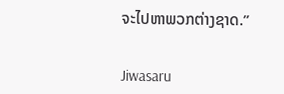ຈະໄປຫາພວກຕ່າງຊາດ.”


Jiwasaru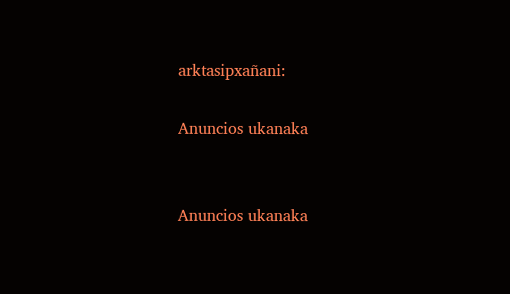arktasipxañani:

Anuncios ukanaka


Anuncios ukanaka